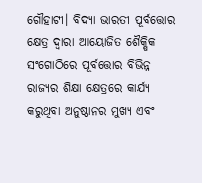ଗୌହାଟୀ। ବିଦ୍ୟା ଭାରତୀ ପୂର୍ବତ୍ତୋର କ୍ଷେତ୍ର ଦ୍ୱାରା ଆୟୋଜିତ ଶୈକ୍ଷିକ ସଂଗୋଠିରେ ପୂର୍ବତ୍ତୋର ବିଭିନ୍ନ ରାଜ୍ୟର ଶିକ୍ଷା କ୍ଷେତ୍ରରେ କାର୍ଯ୍ୟ କରୁଥିବା ଅନୁଷ୍ଠାନର ମୁଖ୍ୟ ଏବଂ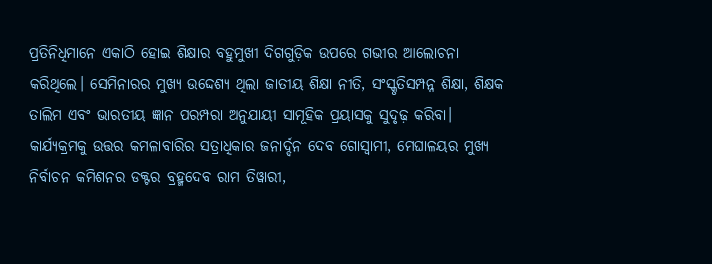ପ୍ରତିନିଧିମାନେ ଏକାଠି ହୋଇ ଶିକ୍ଷାର ବହୁମୁଖୀ ଦିଗଗୁଡ଼ିକ ଉପରେ ଗଭୀର ଆଲୋଚନା କରିଥିଲେ। ସେମିନାରର ମୁଖ୍ୟ ଉଦ୍ଦେଶ୍ୟ ଥିଲା ଜାତୀୟ ଶିକ୍ଷା ନୀତି, ସଂସ୍କୃତିସମ୍ପନ୍ନ ଶିକ୍ଷା, ଶିକ୍ଷକ ତାଲିମ ଏବଂ ଭାରତୀୟ ଜ୍ଞାନ ପରମ୍ପରା ଅନୁଯାୟୀ ସାମୂହିକ ପ୍ରୟାସକୁ ସୁଦୃଢ଼ କରିବା।
କାର୍ଯ୍ୟକ୍ରମକୁ ଉତ୍ତର କମଳାବାରିର ସତ୍ରାଧିକାର ଜନାର୍ଦ୍ଦନ ଦେବ ଗୋସ୍ୱାମୀ, ମେଘାଳୟର ମୁଖ୍ୟ ନିର୍ବାଚନ କମିଶନର ଡକ୍ଟର ବ୍ରହ୍ମଦେବ ରାମ ତିୱାରୀ,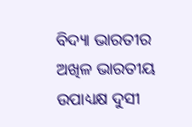ବିଦ୍ୟା ଭାରତୀର ଅଖିଳ ଭାରତୀୟ ଉପାଧ୍ୟକ୍ଷ ଦୁସୀ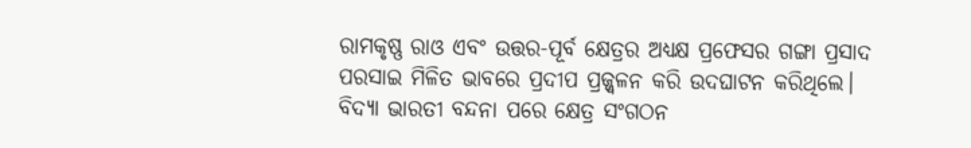ରାମକୃଷ୍ଣ ରାଓ ଏବଂ ଉତ୍ତର-ପୂର୍ବ କ୍ଷେତ୍ରର ଅଧ୍ୟକ୍ଷ ପ୍ରଫେସର ଗଙ୍ଗା ପ୍ରସାଦ ପରସାଇ ମିଳିତ ଭାବରେ ପ୍ରଦୀପ ପ୍ରଜ୍ଜ୍ୱଳନ କରି ଉଦଘାଟନ କରିଥିଲେ। ବିଦ୍ୟା ଭାରତୀ ବନ୍ଦନା ପରେ କ୍ଷେତ୍ର ସଂଗଠନ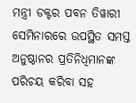ମନ୍ତ୍ରୀ ଡକ୍ଟର ପବନ ତିୱାରୀ ସେମିନାରରେ ଉପସ୍ଥିତ ସମସ୍ତ ଅନୁଷ୍ଠାନର ପ୍ରତିନିଧିମାନଙ୍କ ପରିଚୟ କରିବା ସହ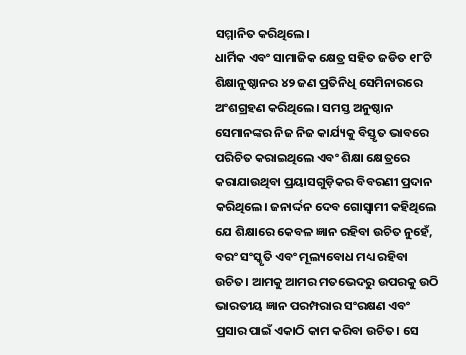ସମ୍ମାନିତ କରିଥିଲେ।
ଧାର୍ମିକ ଏବଂ ସାମାଜିକ କ୍ଷେତ୍ର ସହିତ ଜଡିତ ୧୮ଟି ଶିକ୍ଷାନୁଷ୍ଠାନର ୪୨ ଜଣ ପ୍ରତିନିଧି ସେମିନାରରେ ଅଂଶଗ୍ରହଣ କରିଥିଲେ। ସମସ୍ତ ଅନୁଷ୍ଠାନ ସେମାନଙ୍କର ନିଜ ନିଜ କାର୍ଯ୍ୟକୁ ବିସ୍ତୃତ ଭାବରେ ପରିଚିତ କରାଇଥିଲେ ଏବଂ ଶିକ୍ଷା କ୍ଷେତ୍ରରେ କରାଯାଉଥିବା ପ୍ରୟାସଗୁଡ଼ିକର ବିବରଣୀ ପ୍ରଦାନ କରିଥିଲେ। ଜନାର୍ଦ୍ଦନ ଦେବ ଗୋସ୍ୱାମୀ କହିଥିଲେ ଯେ ଶିକ୍ଷାରେ କେବଳ ଜ୍ଞାନ ରହିବା ଉଚିତ ନୁହେଁ, ବରଂ ସଂସ୍କୃତି ଏବଂ ମୂଲ୍ୟବୋଧ ମଧ୍ୟ ରହିବା ଉଚିତ। ଆମକୁ ଆମର ମତଭେଦରୁ ଉପରକୁ ଉଠି ଭାରତୀୟ ଜ୍ଞାନ ପରମ୍ପରାର ସଂରକ୍ଷଣ ଏବଂ ପ୍ରସାର ପାଇଁ ଏକାଠି କାମ କରିବା ଉଚିତ। ସେ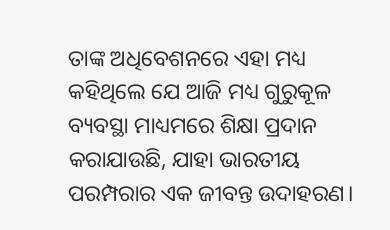ତାଙ୍କ ଅଧିବେଶନରେ ଏହା ମଧ୍ୟ କହିଥିଲେ ଯେ ଆଜି ମଧ୍ୟ ଗୁରୁକୂଳ ବ୍ୟବସ୍ଥା ମାଧ୍ୟମରେ ଶିକ୍ଷା ପ୍ରଦାନ କରାଯାଉଛି, ଯାହା ଭାରତୀୟ ପରମ୍ପରାର ଏକ ଜୀବନ୍ତ ଉଦାହରଣ।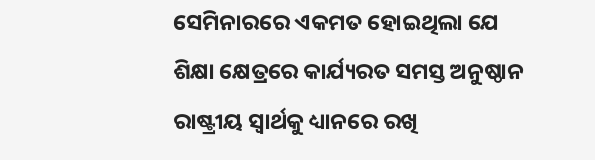ସେମିନାରରେ ଏକମତ ହୋଇଥିଲା ଯେ ଶିକ୍ଷା କ୍ଷେତ୍ରରେ କାର୍ଯ୍ୟରତ ସମସ୍ତ ଅନୁଷ୍ଠାନ ରାଷ୍ଟ୍ରୀୟ ସ୍ୱାର୍ଥକୁ ଧ୍ୟାନରେ ରଖି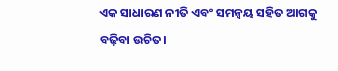ଏକ ସାଧାରଣ ନୀତି ଏବଂ ସମନ୍ୱୟ ସହିତ ଆଗକୁ ବଢ଼ିବା ଉଚିତ।